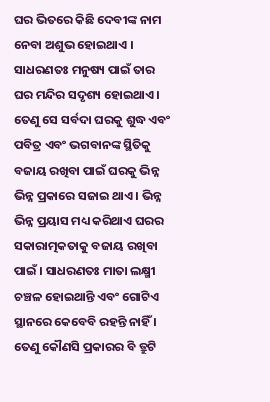ଘର ଭିତରେ କିଛି ଦେବୀଙ୍କ ନାମ ନେବା ଅଶୁଭ ହୋଇଥାଏ । ସାଧରଣତଃ ମନୁଷ୍ୟ ପାଇଁ ତାର ଘର ମନ୍ଦିର ସଦୃଶ୍ୟ ହୋଇଥାଏ । ତେଣୁ ସେ ସର୍ବଦା ଘରକୁ ଶୁଦ୍ଧ ଏବଂ ପବିତ୍ର ଏବଂ ଭଗବାନଙ୍କ ସ୍ଥିତିକୁ ବଜାୟ ରଖିବା ପାଇଁ ଘରକୁ ଭିନ୍ନ ଭିନ୍ନ ପ୍ରକାରେ ସଜାଇ ଥାଏ । ଭିନ୍ନ ଭିନ୍ନ ପ୍ରୟାସ ମଧ୍ୟ କରିଥାଏ ଘରର ସକାରାତ୍ମକତାକୁ ବଜାୟ ରଖିବା ପାଇଁ । ସାଧରଣତଃ ମାତା ଲକ୍ଷ୍ମୀ ଚଞ୍ଚଳ ହୋଇଥାନ୍ତି ଏବଂ ଗୋଟିଏ ସ୍ଥାନରେ କେବେବି ରହନ୍ତି ନାହିଁ । ତେଣୁ କୌଣସି ପ୍ରକାରର ବି ତ୍ରୁଟି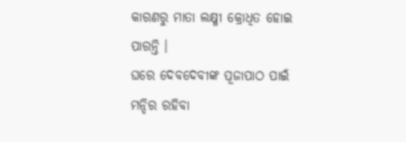କାରଣରୁ ମାତା ଲକ୍ଷ୍ମୀ କ୍ରୋଧିତ ହୋଇ ପାରନ୍ତି ।
ଘରେ ଦେବଦେବୀଙ୍କ ପୂଜାପାଠ ପାଇଁ ମନ୍ଦିର ରହିବା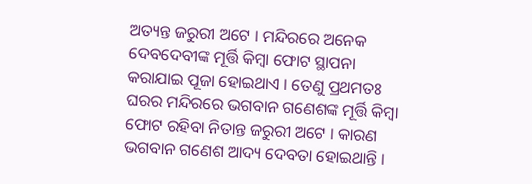ଅତ୍ୟନ୍ତ ଜରୁରୀ ଅଟେ । ମନ୍ଦିରରେ ଅନେକ ଦେବଦେବୀଙ୍କ ମୂର୍ତ୍ତି କିମ୍ବା ଫୋଟ ସ୍ଥାପନା କରାଯାଇ ପୂଜା ହୋଇଥାଏ । ତେଣୁ ପ୍ରଥମତଃ ଘରର ମନ୍ଦିରରେ ଭଗବାନ ଗଣେଶଙ୍କ ମୂର୍ତ୍ତି କିମ୍ବା ଫୋଟ ରହିବା ନିତାନ୍ତ ଜରୁରୀ ଅଟେ । କାରଣ ଭଗବାନ ଗଣେଶ ଆଦ୍ୟ ଦେବତା ହୋଇଥାନ୍ତି ।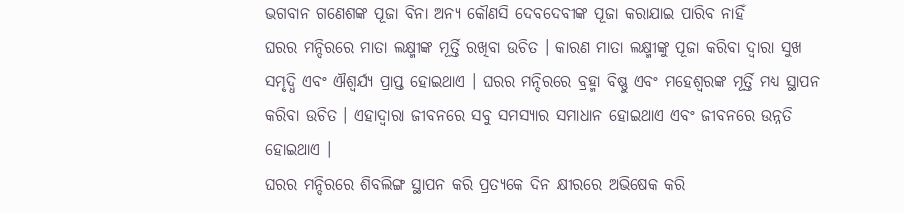ଭଗବାନ ଗଣେଶଙ୍କ ପୂଜା ବିନା ଅନ୍ୟ କୌଣସି ଦେବଦେବୀଙ୍କ ପୂଜା କରାଯାଇ ପାରିବ ନାହିଁ
ଘରର ମନ୍ଦିରରେ ମାତା ଲକ୍ଷ୍ମୀଙ୍କ ମୂର୍ତ୍ତି ରଖିବା ଉଚିତ । କାରଣ ମାତା ଲକ୍ଷ୍ମୀଙ୍କୁ ପୂଜା କରିବା ଦ୍ୱାରା ସୁଖ ସମୃଦ୍ଧି ଏବଂ ଐଶ୍ୱର୍ଯ୍ୟ ପ୍ରାପ୍ତ ହୋଇଥାଏ । ଘରର ମନ୍ଦିରରେ ବ୍ରହ୍ମା ବିଷ୍ଣୁ ଏବଂ ମହେଶ୍ୱରଙ୍କ ମୂର୍ତ୍ତି ମଧ୍ୟ ସ୍ଥାପନ କରିବା ଉଚିତ । ଏହାଦ୍ବାରା ଜୀବନରେ ସବୁ ସମସ୍ୟାର ସମାଧାନ ହୋଇଥାଏ ଏବଂ ଜୀବନରେ ଉନ୍ନତି ହୋଇଥାଏ ।
ଘରର ମନ୍ଦିରରେ ଶିବଲିଙ୍ଗ ସ୍ଥାପନ କରି ପ୍ରତ୍ୟକେ ଦିନ କ୍ଷୀରରେ ଅଭିଷେକ କରି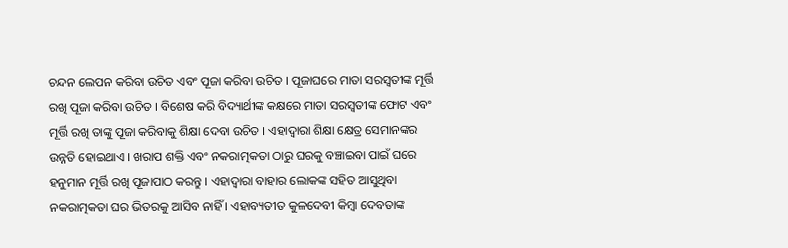ଚନ୍ଦନ ଲେପନ କରିବା ଉଚିତ ଏବଂ ପୂଜା କରିବା ଉଚିତ । ପୂଜାଘରେ ମାତା ସରସ୍ୱତୀଙ୍କ ମୂର୍ତ୍ତି ରଖି ପୂଜା କରିବା ଉଚିତ । ବିଶେଷ କରି ବିଦ୍ୟାର୍ଥୀଙ୍କ କକ୍ଷରେ ମାତା ସରସ୍ୱତୀଙ୍କ ଫୋଟ ଏବଂ ମୂର୍ତ୍ତି ରଖି ତାଙ୍କୁ ପୂଜା କରିବାକୁ ଶିକ୍ଷା ଦେବା ଉଚିତ । ଏହାଦ୍ବାରା ଶିକ୍ଷା କ୍ଷେତ୍ର ସେମାନଙ୍କର ଉନ୍ନତି ହୋଇଥାଏ । ଖରାପ ଶକ୍ତି ଏବଂ ନକରାତ୍ମକତା ଠାରୁ ଘରକୁ ବଞ୍ଚାଇବା ପାଇଁ ଘରେ ହନୁମାନ ମୂର୍ତ୍ତି ରଖି ପୂଜାପାଠ କରନ୍ତୁ । ଏହାଦ୍ବାରା ବାହାର ଲୋକଙ୍କ ସହିତ ଆସୁଥିବା ନକରାତ୍ମକତା ଘର ଭିତରକୁ ଆସିବ ନାହିଁ । ଏହାବ୍ୟତୀତ କୁଳଦେବୀ କିମ୍ବା ଦେବତାଙ୍କ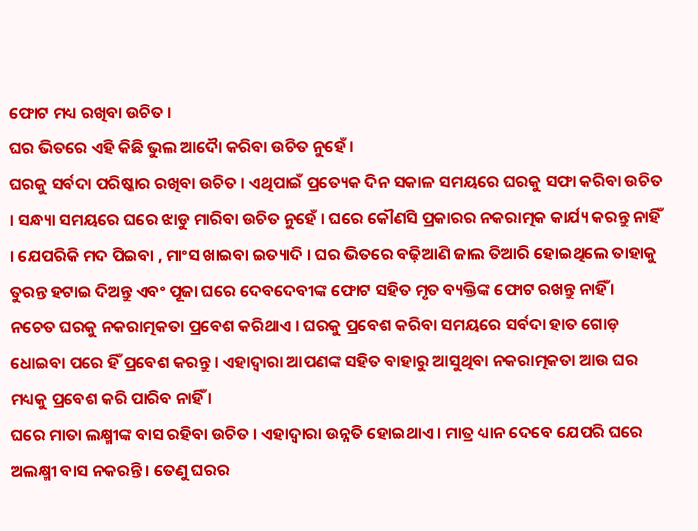ଫୋଟ ମଧ୍ୟ ରଖିବା ଉଚିତ ।
ଘର ଭିତରେ ଏହି କିଛି ଭୁଲ ଆଦୋୖ କରିବା ଉଚିତ ନୁହେଁ ।
ଘରକୁ ସର୍ବଦା ପରିଷ୍କାର ରଖିବା ଉଚିତ । ଏଥିପାଇଁ ପ୍ରତ୍ୟେକ ଦିନ ସକାଳ ସମୟରେ ଘରକୁ ସଫା କରିବା ଉଚିତ । ସନ୍ଧ୍ୟା ସମୟରେ ଘରେ ଝାଡୁ ମାରିବା ଉଚିତ ନୁହେଁ । ଘରେ କୌଣସି ପ୍ରକାରର ନକରାତ୍ମକ କାର୍ଯ୍ୟ କରନ୍ତୁ ନାହିଁ । ଯେପରିକି ମଦ ପିଇବା , ମାଂସ ଖାଇବା ଇତ୍ୟାଦି । ଘର ଭିତରେ ବଢ଼ିଆଣି ଜାଲ ତିଆରି ହୋଇଥିଲେ ତାହାକୁ ତୁରନ୍ତ ହଟାଇ ଦିଅନ୍ତୁ ଏବଂ ପୂଜା ଘରେ ଦେବଦେବୀଙ୍କ ଫୋଟ ସହିତ ମୃତ ବ୍ୟକ୍ତିଙ୍କ ଫୋଟ ରଖନ୍ତୁ ନାହିଁ । ନଚେତ ଘରକୁ ନକରାତ୍ମକତା ପ୍ରବେଶ କରିଥାଏ । ଘରକୁ ପ୍ରବେଶ କରିବା ସମୟରେ ସର୍ବଦା ହାତ ଗୋଡ଼ ଧୋଇବା ପରେ ହିଁ ପ୍ରବେଶ କରନ୍ତୁ । ଏହାଦ୍ବାରା ଆପଣଙ୍କ ସହିତ ବାହାରୁ ଆସୁଥିବା ନକରାତ୍ମକତା ଆଉ ଘର ମଧ୍ୟକୁ ପ୍ରବେଶ କରି ପାରିବ ନାହିଁ ।
ଘରେ ମାତା ଲକ୍ଷ୍ମୀଙ୍କ ବାସ ରହିବା ଉଚିତ । ଏହାଦ୍ବାରା ଉନ୍ନତି ହୋଇଥାଏ । ମାତ୍ର ଧ୍ୟାନ ଦେବେ ଯେପରି ଘରେ ଅଲକ୍ଷ୍ମୀ ବାସ ନକରନ୍ତି । ତେଣୁ ଘରର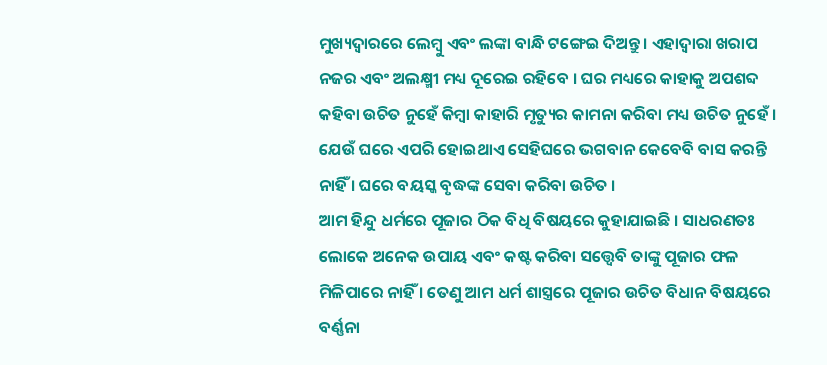ମୁଖ୍ୟଦ୍ୱାରରେ ଲେମ୍ବୁ ଏବଂ ଲଙ୍କା ବାନ୍ଧି ଟଙ୍ଗେଇ ଦିଅନ୍ତୁ । ଏହାଦ୍ବାରା ଖରାପ ନଜର ଏବଂ ଅଲକ୍ଷ୍ମୀ ମଧ୍ୟ ଦୂରେଇ ରହିବେ । ଘର ମଧ୍ୟରେ କାହାକୁ ଅପଶବ୍ଦ କହିବା ଉଚିତ ନୁହେଁ କିମ୍ବା କାହାରି ମୃତ୍ୟୁର କାମନା କରିବା ମଧ୍ୟ ଉଚିତ ନୁହେଁ । ଯେଉଁ ଘରେ ଏପରି ହୋଇଥାଏ ସେହିଘରେ ଭଗବାନ କେବେବି ବାସ କରନ୍ତି ନାହିଁ । ଘରେ ବୟସ୍କ ବୃଦ୍ଧଙ୍କ ସେବା କରିବା ଉଚିତ ।
ଆମ ହିନ୍ଦୁ ଧର୍ମରେ ପୂଜାର ଠିକ ବିଧି ବିଷୟରେ କୁହାଯାଇଛି । ସାଧରଣତଃ ଲୋକେ ଅନେକ ଉପାୟ ଏବଂ କଷ୍ଟ କରିବା ସତ୍ତ୍ୱେବି ତାଙ୍କୁ ପୂଜାର ଫଳ ମିଳିପାରେ ନାହିଁ । ତେଣୁ ଆମ ଧର୍ମ ଶାସ୍ତ୍ରରେ ପୂଜାର ଉଚିତ ବିଧାନ ବିଷୟରେ ବର୍ଣ୍ଣନା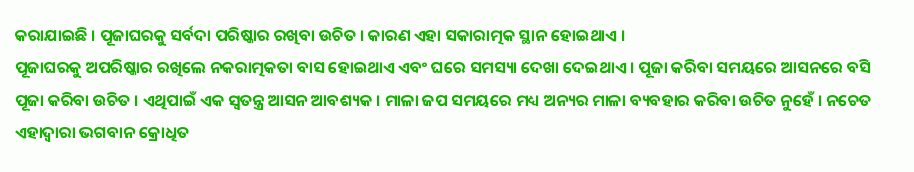କରାଯାଇଛି । ପୂଜାଘରକୁ ସର୍ବଦା ପରିଷ୍କାର ରଖିବା ଉଚିତ । କାରଣ ଏହା ସକାରାତ୍ମକ ସ୍ଥାନ ହୋଇଥାଏ ।
ପୂଜାଘରକୁ ଅପରିଷ୍କାର ରଖିଲେ ନକରାତ୍ମକତା ବାସ ହୋଇଥାଏ ଏବଂ ଘରେ ସମସ୍ୟା ଦେଖା ଦେଇଥାଏ । ପୂଜା କରିବା ସମୟରେ ଆସନରେ ବସି ପୂଜା କରିବା ଉଚିତ । ଏଥିପାଇଁ ଏକ ସ୍ୱତନ୍ତ୍ର ଆସନ ଆବଶ୍ୟକ । ମାଳା ଜପ ସମୟରେ ମଧ୍ୟ ଅନ୍ୟର ମାଳା ବ୍ୟବହାର କରିବା ଉଚିତ ନୁହେଁ । ନଚେତ ଏହାଦ୍ୱାରା ଭଗବାନ କ୍ରୋଧିତ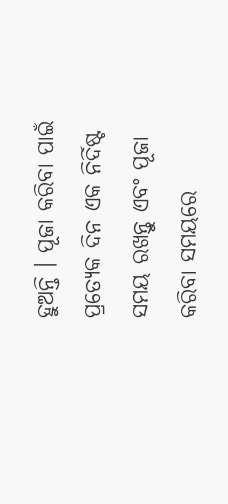ହୁଅନ୍ତି । ପୂଜା କରିବା ପାଇଁ ପ୍ରତ୍ୟେକ ଦିନ ଏକ ନିର୍ଦିଷ୍ଟ ସମୟ ରଖନ୍ତୁ ଏବଂ ପୂଜା କରିବା ସମୟରେ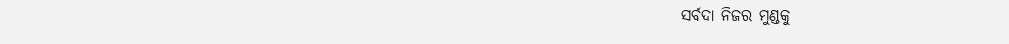ସର୍ବଦା ନିଜର ମୁଣ୍ଡକୁ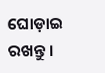ଘୋଡ଼ାଇ ରଖନ୍ତୁ ।